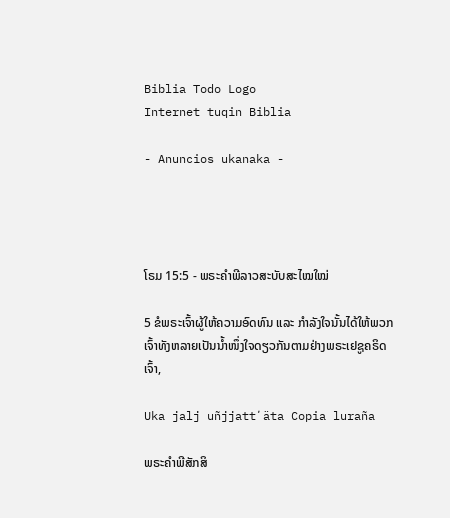Biblia Todo Logo
Internet tuqin Biblia

- Anuncios ukanaka -




ໂຣມ 15:5 - ພຣະຄຳພີລາວສະບັບສະໄໝໃໝ່

5 ຂໍພຣະເຈົ້າຜູ້ໃຫ້ຄວາມອົດທົນ ແລະ ກຳລັງໃຈນັ້ນໄດ້ໃຫ້ພວກເຈົ້າທັງຫລາຍເປັນນ້ຳໜຶ່ງໃຈດຽວກັນຕາມຢ່າງພຣະເຢຊູຄຣິດເຈົ້າ,

Uka jalj uñjjattʼäta Copia luraña

ພຣະຄຳພີສັກສິ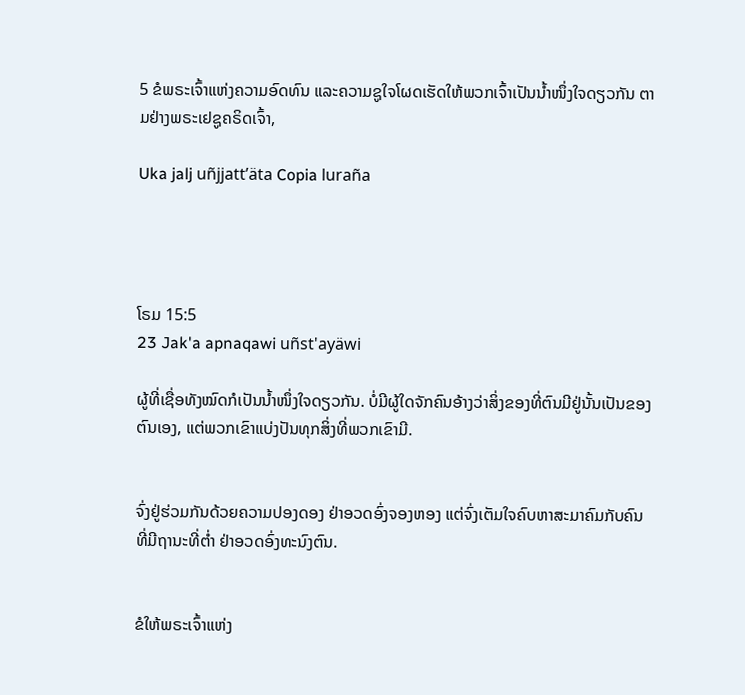5 ຂໍພຣະເຈົ້າແຫ່ງຄວາມອົດທົນ ແລະຄວາມຊູໃຈໂຜດເຮັດໃຫ້ພວກເຈົ້າເປັນນໍ້າໜຶ່ງໃຈດຽວກັນ ຕາມຢ່າງພຣະເຢຊູຄຣິດເຈົ້າ,

Uka jalj uñjjattʼäta Copia luraña




ໂຣມ 15:5
23 Jak'a apnaqawi uñst'ayäwi

ຜູ້ທີ່ເຊື່ອທັງໝົດກໍເປັນນ້ຳໜຶ່ງໃຈດຽວກັນ. ບໍ່ມີຜູ້ໃດຈັກຄົນອ້າງວ່າສິ່ງຂອງທີ່ຕົນມີຢູ່ນັ້ນເປັນຂອງຕົນເອງ, ແຕ່ພວກເຂົາແບ່ງປັນທຸກສິ່ງທີ່ພວກເຂົາມີ.


ຈົ່ງຢູ່ຮ່ວມກັນດ້ວຍຄວາມປອງດອງ ຢ່າອວດອົ່ງຈອງຫອງ ແຕ່ຈົ່ງເຕັມໃຈຄົບຫາສະມາຄົມກັບຄົນທີ່ມີຖານະທີ່ຕ່ຳ ຢ່າອວດອົ່ງທະນົງຕົນ.


ຂໍໃຫ້ພຣະເຈົ້າແຫ່ງ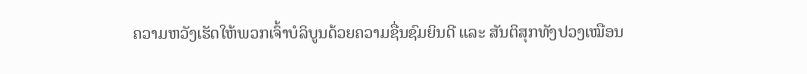ຄວາມຫວັງເຮັດໃຫ້ພວກເຈົ້າບໍລິບູນດ້ວຍຄວາມຊື່ນຊົມຍິນດີ ແລະ ສັນຕິສຸກທັງປວງເໝືອນ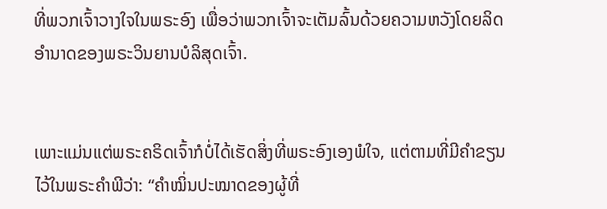ທີ່ພວກເຈົ້າວາງໃຈໃນພຣະອົງ ເພື່ອວ່າພວກເຈົ້າຈະເຕັມລົ້ນດ້ວຍຄວາມຫວັງໂດຍລິດອຳນາດຂອງພຣະວິນຍານບໍລິສຸດເຈົ້າ.


ເພາະແມ່ນແຕ່ພຣະຄຣິດເຈົ້າກໍບໍ່ໄດ້ເຮັດສິ່ງທີ່ພຣະອົງເອງພໍໃຈ, ແຕ່ຕາມທີ່ມີຄຳຂຽນໄວ້ໃນພຣະຄຳພີວ່າ: “ຄຳໝິ່ນປະໝາດຂອງຜູ້ທີ່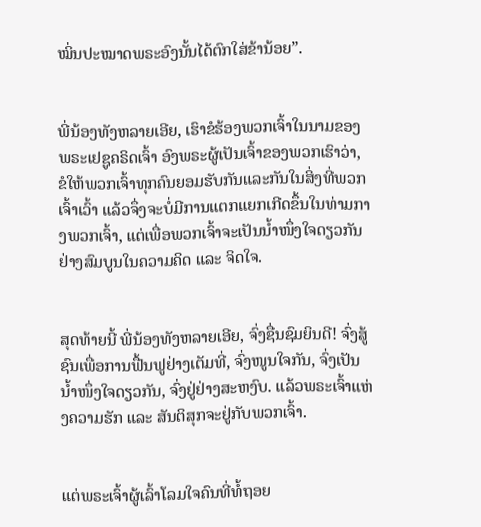ໝິ່ນປະໝາດພຣະອົງນັ້ນໄດ້ຕົກໃສ່ຂ້ານ້ອຍ”.


ພີ່ນ້ອງທັງຫລາຍເອີຍ, ເຮົາຂໍຮ້ອງພວກເຈົ້າໃນນາມຂອງພຣະເຢຊູຄຣິດເຈົ້າ ອົງພຣະຜູ້ເປັນເຈົ້າຂອງພວກເຮົາວ່າ, ຂໍໃຫ້ພວກເຈົ້າທຸກຄົນຍອມຮັບກັນແລະກັນໃນສິ່ງທີ່ພວກເຈົ້າເວົ້າ ແລ້ວຈຶ່ງຈະບໍ່ມີການແຕກແຍກເກີດຂຶ້ນໃນທ່າມກາງພວກເຈົ້າ, ແຕ່ເພື່ອພວກເຈົ້າຈະເປັນນໍ້າໜຶ່ງໃຈດຽວກັນຢ່າງສົມບູນໃນຄວາມຄິດ ແລະ ຈິດໃຈ.


ສຸດທ້າຍນີ້ ພີ່ນ້ອງທັງຫລາຍເອີຍ, ຈົ່ງຊື່ນຊົມຍິນດີ! ຈົ່ງສູ້ຊົນເພື່ອການຟື້ນຟູຢ່າງເຕັມທີ່, ຈົ່ງໜູນໃຈກັນ, ຈົ່ງເປັນນ້ຳໜຶ່ງໃຈດຽວກັນ, ຈົ່ງຢູ່ຢ່າງສະຫງົບ. ແລ້ວພຣະເຈົ້າແຫ່ງຄວາມຮັກ ແລະ ສັນຕິສຸກຈະຢູ່ກັບພວກເຈົ້າ.


ແຕ່ພຣະເຈົ້າຜູ້ເລົ້າໂລມໃຈຄົນທີ່ທໍ້ຖອຍ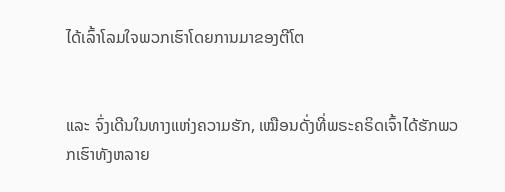ໄດ້ເລົ້າໂລມໃຈພວກເຮົາໂດຍການມາຂອງຕີໂຕ


ແລະ ຈົ່ງເດີນໃນທາງແຫ່ງຄວາມຮັກ, ເໝືອນດັ່ງທີ່ພຣະຄຣິດເຈົ້າໄດ້ຮັກພວກເຮົາທັງຫລາຍ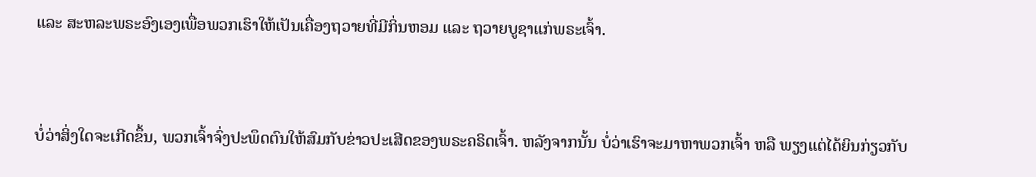ແລະ ສະຫລະພຣະອົງເອງເພື່ອພວກເຮົາໃຫ້ເປັນເຄື່ອງຖວາຍທີ່ມີກິ່ນຫອມ ແລະ ຖວາຍບູຊາແກ່ພຣະເຈົ້າ.


ບໍ່ວ່າສິ່ງໃດຈະເກີດຂຶ້ນ, ພວກເຈົ້າຈົ່ງປະພຶດຕົນໃຫ້ສົມກັບຂ່າວປະເສີດຂອງພຣະຄຣິດເຈົ້າ. ຫລັງຈາກນັ້ນ ບໍ່ວ່າເຮົາຈະມາຫາພວກເຈົ້າ ຫລື ພຽງແຕ່ໄດ້ຍິນກ່ຽວກັບ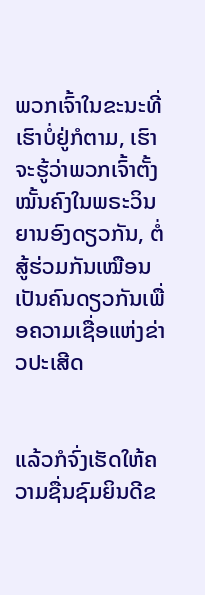ພວກເຈົ້າໃນຂະນະທີ່ເຮົາບໍ່ຢູ່ກໍຕາມ, ເຮົາຈະຮູ້ວ່າພວກເຈົ້າຕັ້ງໝັ້ນຄົງໃນພຣະວິນຍານອົງດຽວກັນ, ຕໍ່ສູ້ຮ່ວມກັນເໝືອນເປັນຄົນດຽວກັນເພື່ອຄວາມເຊື່ອແຫ່ງຂ່າວປະເສີດ


ແລ້ວກໍຈົ່ງເຮັດໃຫ້ຄວາມຊື່ນຊົມຍິນດີຂ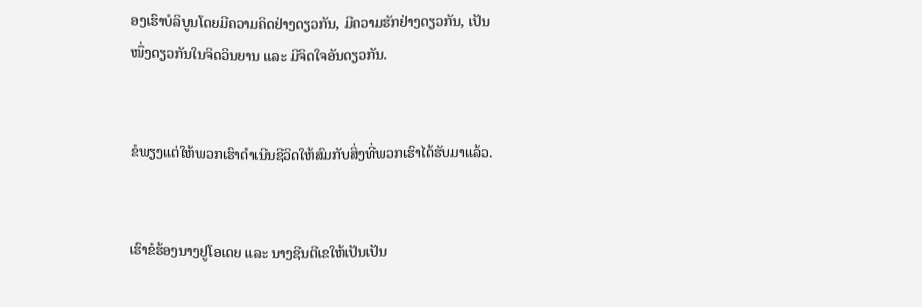ອງເຮົາບໍລິບູນໂດຍມີຄວາມຄິດຢ່າງດຽວກັນ, ມີຄວາມຮັກຢ່າງດຽວກັນ, ເປັນໜຶ່ງດຽວກັນໃນຈິດວິນຍານ ແລະ ມີຈິດໃຈອັນດຽວກັນ.


ຂໍພຽງແຕ່ໃຫ້ພວກເຮົາດຳເນີນຊີວິດໃຫ້ສົມກັບສິ່ງທີ່ພວກເຮົາໄດ້ຮັບມາແລ້ວ.


ເຮົາຂໍຮ້ອງນາງຢູໂອເດຍ ແລະ ນາງຊີນຕີເຂໃຫ້ເປັນເປັນ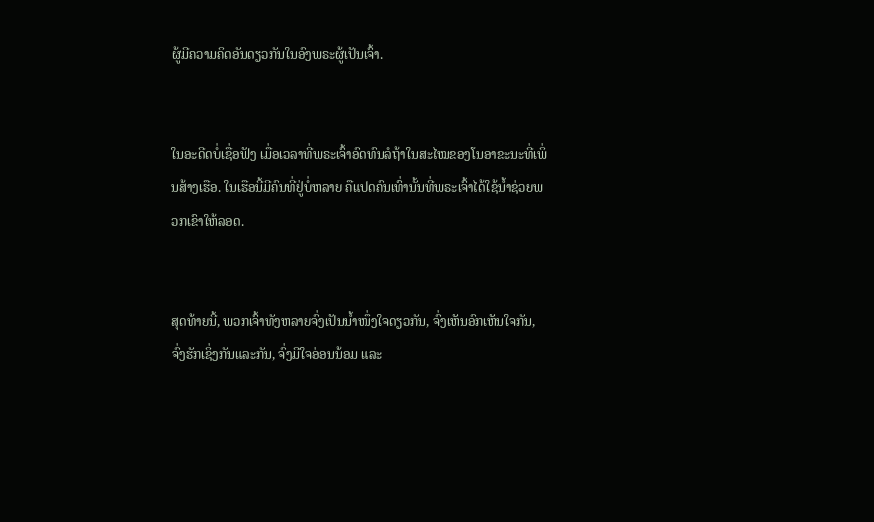ຜູ້ມີຄວາມຄິດອັນດຽວກັນໃນອົງພຣະຜູ້ເປັນເຈົ້າ.


ໃນອະດີດບໍ່ເຊື່ອຟັງ ເມື່ອເວລາທີ່ພຣະເຈົ້າອົດທົນລໍຖ້າໃນສະໄໝຂອງໂນອາຂະນະທີ່ເພິ່ນສ້າງເຮືອ. ໃນເຮືອນີ້ມີຄົນທີ່ຢູ່ບໍ່ຫລາຍ ຄືແປດຄົນເທົ່ານັ້ນທີ່ພຣະເຈົ້າໄດ້ໃຊ້ນ້ຳຊ່ວຍພວກເຂົາໃຫ້ລອດ.


ສຸດທ້າຍນີ້, ພວກເຈົ້າທັງຫລາຍຈົ່ງເປັນນ້ຳໜຶ່ງໃຈດຽວກັນ, ຈົ່ງເຫັນອົກເຫັນໃຈກັນ, ຈົ່ງຮັກເຊິ່ງກັນແລະກັນ, ຈົ່ງມີໃຈອ່ອນນ້ອມ ແລະ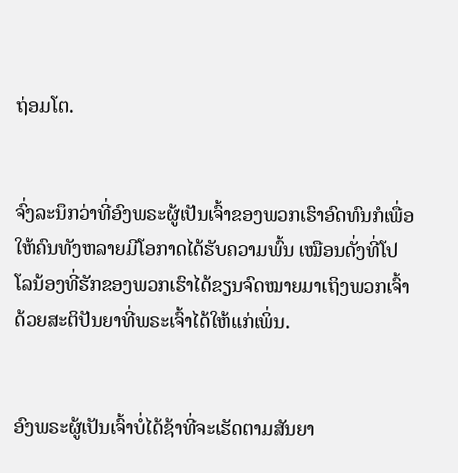ຖ່ອມໂຕ.


ຈົ່ງລະນຶກວ່າທີ່ອົງພຣະຜູ້ເປັນເຈົ້າຂອງພວກເຮົາອົດທົນກໍເພື່ອໃຫ້ຄົນທັງຫລາຍມີໂອກາດໄດ້ຮັບຄວາມພົ້ນ ເໝືອນດັ່ງທີ່ໂປໂລນ້ອງທີ່ຮັກຂອງພວກເຮົາໄດ້ຂຽນຈົດໝາຍມາເຖິງພວກເຈົ້າດ້ວຍສະຕິປັນຍາທີ່ພຣະເຈົ້າໄດ້ໃຫ້ແກ່ເພິ່ນ.


ອົງພຣະຜູ້ເປັນເຈົ້າບໍ່ໄດ້ຊ້າທີ່ຈະເຮັດຕາມສັນຍາ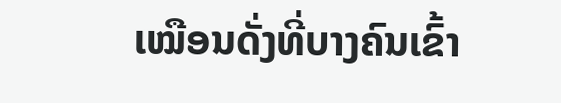ເໝືອນດັ່ງທີ່ບາງຄົນເຂົ້າ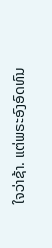ໃຈວ່າຊ້າ. ແຕ່ພຣະອົງອົດທົນ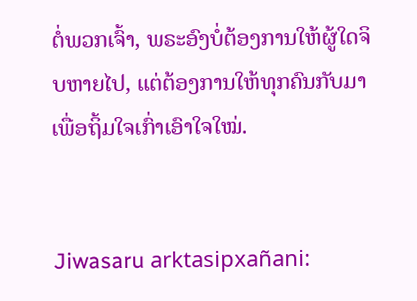ຕໍ່ພວກເຈົ້າ, ພຣະອົງບໍ່ຕ້ອງການໃຫ້ຜູ້ໃດຈິບຫາຍໄປ, ແຕ່ຕ້ອງການໃຫ້ທຸກຄົນກັບມາເພື່ອຖິ້ມໃຈເກົ່າເອົາໃຈໃໝ່.


Jiwasaru arktasipxañani: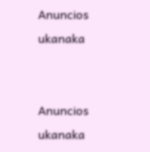Anuncios ukanaka


Anuncios ukanaka